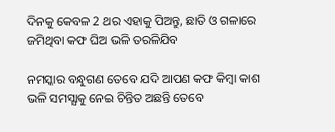ଦିନକୁ କେବଳ 2 ଥର ଏହାକୁ ପିଅନ୍ତୁ, ଛାତି ଓ ଗଳାରେ ଜମିଥିବା କଫ ଘିଅ ଭଳି ତରଳିଯିବ

ନମସ୍କାର ବନ୍ଧୁଗଣ ତେବେ ଯଦି ଆପଣ କଫ କିମ୍ବା କାଶ ଭଳି ସମସ୍ଯାକୁ ନେଇ ଚିନ୍ତିତ ଅଛନ୍ତି ତେବେ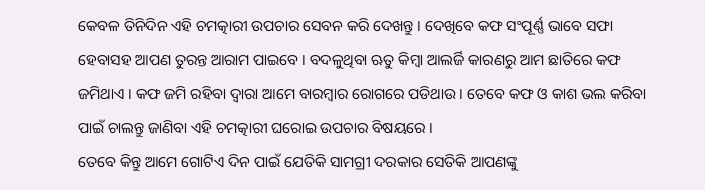କେବଳ ତିନିଦିନ ଏହି ଚମତ୍କାରୀ ଉପଚାର ସେବନ କରି ଦେଖନ୍ତୁ । ଦେଖିବେ କଫ ସଂପୂର୍ଣ୍ଣ ଭାବେ ସଫା ହେବାସହ ଆପଣ ତୁରନ୍ତ ଆରାମ ପାଇବେ । ବଦଳୁଥିବା ଋତୁ କିମ୍ବା ଆଲର୍ଜି କାରଣରୁ ଆମ ଛାତିରେ କଫ ଜମିଥାଏ । କଫ ଜମି ରହିବା ଦ୍ଵାରା ଆମେ ବାରମ୍ବାର ରୋଗରେ ପଡିଥାଉ । ତେବେ କଫ ଓ କାଶ ଭଲ କରିବା ପାଇଁ ଚାଲନ୍ତୁ ଜାଣିବା ଏହି ଚମତ୍କାରୀ ଘରୋଇ ଉପଚାର ବିଷୟରେ ।
ତେବେ କିନ୍ତୁ ଆମେ ଗୋଟିଏ ଦିନ ପାଇଁ ଯେତିକି ସାମଗ୍ରୀ ଦରକାର ସେତିକି ଆପଣଙ୍କୁ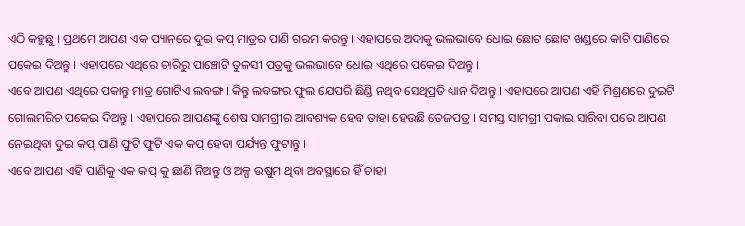ଏଠି କହୁଛୁ । ପ୍ରଥମେ ଆପଣ ଏକ ପ୍ୟାନରେ ଦୁଇ କପ୍ ମାତ୍ରର ପାଣି ଗରମ କରନ୍ତୁ । ଏହାପରେ ଅଦାକୁ ଭଲଭାବେ ଧୋଇ ଛୋଟ ଛୋଟ ଖଣ୍ଡରେ କାଟି ପାଣିରେ ପକେଇ ଦିଅନ୍ତୁ । ଏହାପରେ ଏଥିରେ ଚାରିରୁ ପାଞ୍ଚୋଟି ତୁଳସୀ ପତ୍ରକୁ ଭଲଭାବେ ଧୋଇ ଏଥିରେ ପକେଇ ଦିଅନ୍ତୁ ।
ଏବେ ଆପଣ ଏଥିରେ ପକାନ୍ତୁ ମାତ୍ର ଗୋଟିଏ ଲବଙ୍ଗ । କିନ୍ତୁ ଲବଙ୍ଗର ଫୁଲ ଯେପରି ଛିଣ୍ଡି ନଥିବ ସେଥିପ୍ରତି ଧ୍ୟାନ ଦିଅନ୍ତୁ । ଏହାପରେ ଆପଣ ଏହି ମିଶ୍ରଣରେ ଦୁଇଟି ଗୋଲମରିଚ ପକେଇ ଦିଅନ୍ତୁ । ଏହାପରେ ଆପଣଙ୍କୁ ଶେଷ ସାମଗ୍ରୀର ଆବଶ୍ୟକ ହେବ ତାହା ହେଉଛି ତେଜପତ୍ର । ସମସ୍ତ ସାମଗ୍ରୀ ପକାଇ ସାରିବା ପରେ ଆପଣ ନେଇଥିବା ଦୁଇ କପ୍ ପାଣି ଫୁଟି ଫୁଟି ଏକ କପ୍ ହେବା ପର୍ଯ୍ୟନ୍ତ ଫୁଟାନ୍ତୁ ।
ଏବେ ଆପଣ ଏହି ପାଣିକୁ ଏକ କପ୍ କୁ ଛାଣି ନିଅନ୍ତୁ ଓ ଅଳ୍ପ ଉଷୁମ ଥିବା ଅବସ୍ଥାରେ ହିଁ ଚାହା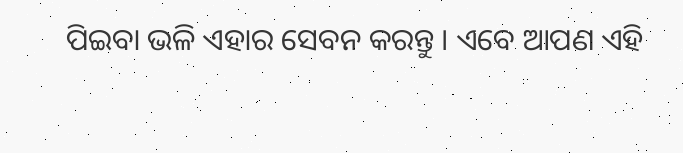ପିଇବା ଭଳି ଏହାର ସେବନ କରନ୍ତୁ । ଏବେ ଆପଣ ଏହି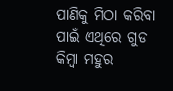ପାଣିକୁ ମିଠା କରିବା ପାଇଁ ଏଥିରେ ଗୁଡ କିମ୍ବା ମହୁର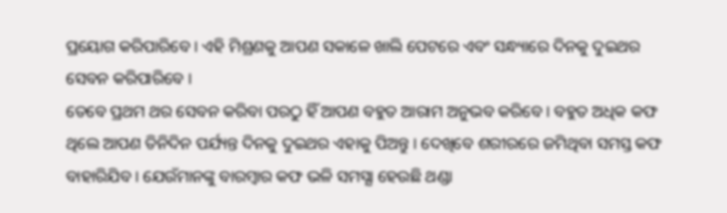ପ୍ରୟୋଗ କରିପାରିବେ । ଏହି ମିଶ୍ରଣକୁ ଆପଣ ସକାଳେ ଖାଲି ପେଟରେ ଏବଂ ସନ୍ଧ୍ୟାରେ ଦିନକୁ ଦୁଇଥର ସେବନ କରିପାରିବେ ।
ତେବେ ପ୍ରଥମ ଥର ସେବନ କରିବା ପରଠୁ ହିଁ ଆପଣ ବହୁତ ଆରାମ ଅନୁଭବ କରିବେ । ବହୁତ ଅଧିକ କଫ ଥିଲେ ଆପଣ ତିନିଦିନ ପର୍ଯ୍ୟନ୍ତ ଦିନକୁ ଦୁଇଥର ଏହାକୁ ପିଅନ୍ତୁ । ଦେଖିବେ ଶରୀରରେ ଜମିଥିବା ସମସ୍ତ କଫ ବାହାରିଯିବ । ଯେଉଁମାନଙ୍କୁ ବାରମ୍ବାର କଫ ଭଳି ସମସ୍ଯା ହେଉଛି ଥଣ୍ଡା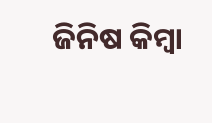ଜିନିଷ କିମ୍ବା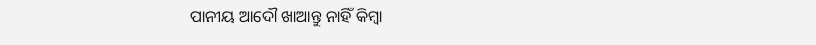ପାନୀୟ ଆଦୌ ଖାଆନ୍ତୁ ନାହିଁ କିମ୍ବା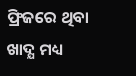ଫ୍ରିଜରେ ଥିବା ଖାଦ୍ଯ ମଧ୍ୟ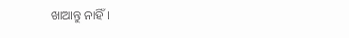ଖାଆନ୍ତୁ ନାହିଁ।